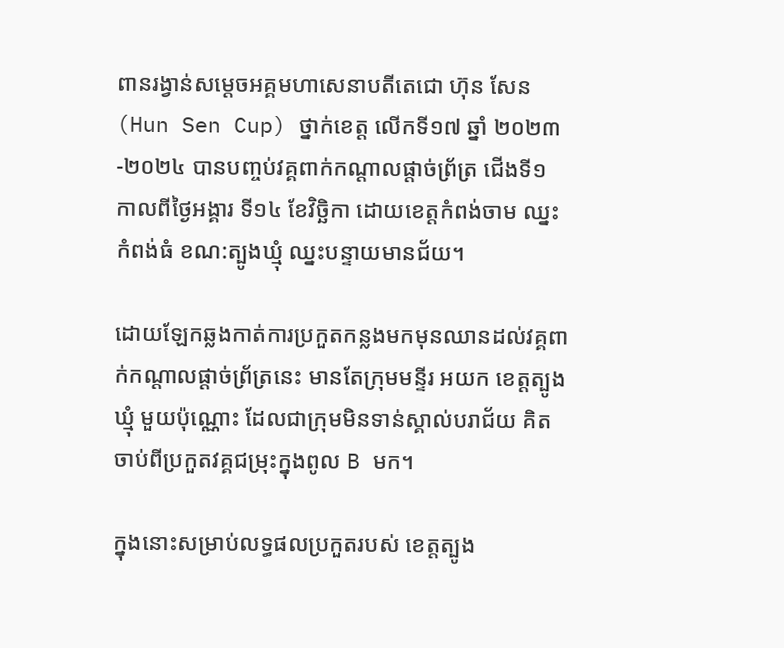ពានរង្វាន់សម្តេចអគ្គមហាសេនាបតីតេជោ ហ៊ុន សែន (Hun Sen Cup) ថ្នាក់ខេត្ត លើកទី១៧ ឆ្នាំ ២០២៣-២០២៤ បានបញ្ចប់វគ្គពាក់កណ្តាលផ្តាច់ព្រ័ត្រ ជើងទី១ កាលពីថ្ងៃអង្គារ ទី១៤ ខែវិច្ឆិកា ដោយខេត្តកំពង់ចាម ឈ្នះកំពង់ធំ ខណ:ត្បូងឃ្មុំ ឈ្នះបន្ទាយមានជ័យ។

ដោយឡែកឆ្លងកាត់ការប្រកួតកន្លងមកមុនឈានដល់វគ្គពាក់កណ្ដាលផ្ដាច់ព្រ័ត្រនេះ មានតែក្រុមមន្ទីរ អយក ខេត្តត្បូងឃ្មុំ មួយប៉ុណ្ណោះ ដែលជាក្រុមមិនទាន់ស្គាល់បរាជ័យ គិតចាប់ពីប្រកួតវគ្គជម្រុះក្នុងពូល B មក។

ក្នុងនោះសម្រាប់លទ្ធផលប្រកួតរបស់ ខេត្តត្បូង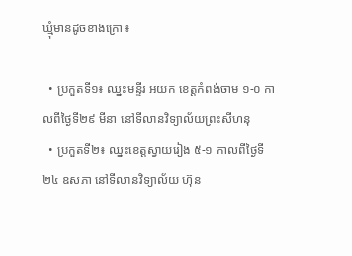ឃ្មុំមានដូចខាងក្រោ៖

  • ប្រកួតទី១៖ ឈ្នះមន្ទីរ អយក ខេត្តកំពង់ចាម ១-០ កាលពីថ្ងៃទី២៩ មីនា នៅទីលានវិទ្យាល័យព្រះសីហនុ
  • ប្រកួតទី២៖ ឈ្នះខេត្តស្វាយរៀង ៥-១ កាលពីថ្ងៃទី២៤ ឧសភា នៅទីលានវិទ្យាល័យ ហ៊ុន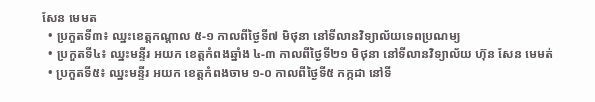សែន មេមត
  • ប្រកួតទី៣៖ ឈ្នះខេត្តកណ្ដាល ៥-១ កាលពីថ្ងៃទី៧ មិថុនា នៅទីលានវិទ្យាល័យទេពប្រណម្យ
  • ប្រកួតទី៤៖ ឈ្នះមន្ទីរ អយក ខេត្តកំពងឆ្នាំង ៤-៣ កាលពីថ្ងៃទី២១ មិថុនា នៅទីលានវិទ្យាល័យ ហ៊ុន សែន មេមត់
  • ប្រកួតទី៥៖ ឈ្នះមន្ទីរ អយក ខេត្តកំពងចាម ១-០ កាលពីថ្ងៃទី៥ កក្កដា នៅទី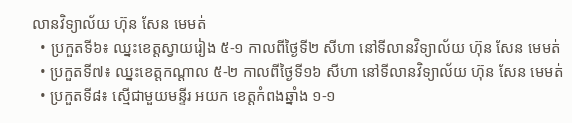លានវិទ្យាល័យ ហ៊ុន សែន មេមត់
  • ប្រកួតទី៦៖ ឈ្នះខេត្តស្វាយរៀង ៥-១ កាលពីថ្ងៃទី២ សីហា នៅទីលានវិទ្យាល័យ ហ៊ុន សែន មេមត់
  • ប្រកួតទី៧៖ ឈ្នះខេត្តកណ្ដាល ៥-២ កាលពីថ្ងៃទី១៦ សីហា នៅទីលានវិទ្យាល័យ ហ៊ុន សែន មេមត់
  • ប្រកួតទី៨៖ ស្មើជាមួយមន្ទីរ អយក ខេត្តកំពងឆ្នាំង ១-១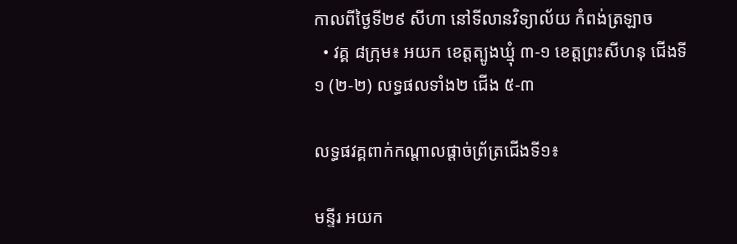កាលពីថ្ងៃទី២៩ សីហា នៅទីលានវិទ្យាល័យ កំពង់ត្រឡាច
  • វគ្គ ៨ក្រុម៖ អយក ខេត្តត្បូងឃ្មុំ ៣-១ ខេត្តព្រះសីហនុ ជើងទី១ (២-២) លទ្ធផលទាំង២ ជើង ៥-៣

លទ្ធផវគ្គពាក់កណ្តាលផ្តាច់ព្រ័ត្រជើងទី១៖

មន្ទីរ អយក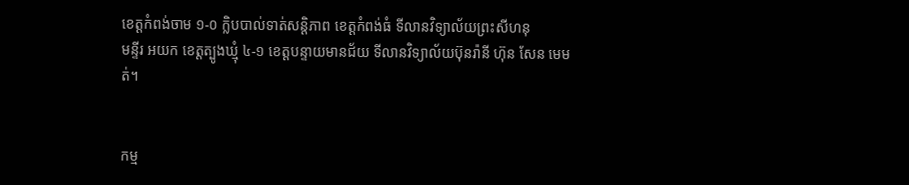ខេត្តកំពង់ចាម ១-០ ក្លិបបាល់ទាត់សន្តិភាព ខេត្តកំពង់ធំ ទីលានវិទ្យាល័យព្រះសីហនុ
មន្ទីរ អយក ខេត្តត្បូងឃ្មុំ ៤-១ ខេត្តបន្ទាយមានជ័យ ទីលានវិទ្យាល័យប៊ុនរ៉ានី ហ៊ុន សែន មេមត់។


កម្ម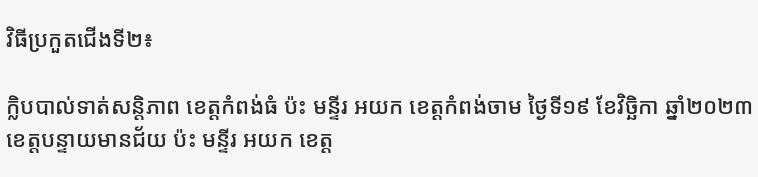វិធីប្រកួតជើងទី២៖

ក្លិបបាល់ទាត់សន្តិភាព ខេត្តកំពង់ធំ ប៉ះ មន្ទីរ អយក ខេត្តកំពង់ចាម ថ្ងៃទី១៩ ខែវិច្ឆិកា ឆ្នាំ២០២៣
ខេត្តបន្ទាយមានជ័យ ប៉ះ មន្ទីរ អយក ខេត្ត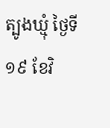ត្បូងឃ្មុំ ថ្ងៃទី១៩ ខែវិ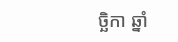ច្ឆិកា ឆ្នាំ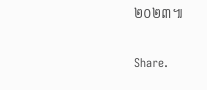២០២៣៕

Share.